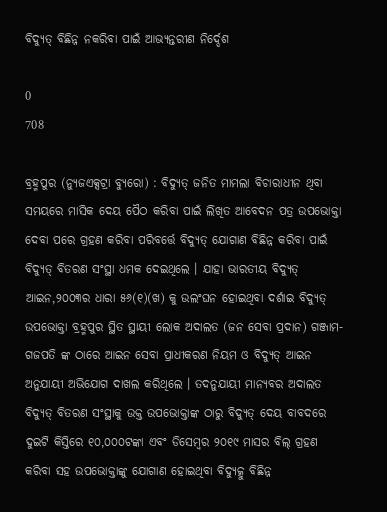ବିଦ୍ୟୁତ୍ ବିଛିନ୍ନ ନକରିବା ପାଇଁ ଆଭ୍ୟନ୍ତରୀଣ ନିର୍ଦ୍ଦେଶ

0
708

ବ୍ରହ୍ମପୁର (ନ୍ୟୁଜଏକ୍ସଟ୍ରା ବ୍ୟୁରୋ) : ବିଦ୍ୟୁତ୍ ଜନିତ ମାମଲା ବିଚାରାଧୀନ ଥିବା ସମୟରେ ମାସିକ ଦେୟ ପୈଠ କରିବା ପାଇଁ ଲିଖିତ ଆବେଦନ ପତ୍ର ଉପଭୋକ୍ତା ଦେବା ପରେ ଗ୍ରହଣ କରିବା ପରିବର୍ତ୍ତେ ବିଦ୍ୟୁତ୍ ଯୋଗାଣ ବିଛିନ୍ନ କରିବା ପାଇଁ ବିଦ୍ୟୁତ୍ ବିତରଣ ସଂସ୍ଥା ଧମକ ଦେଇଥିଲେ । ଯାହା ଭାରତୀୟ ବିଦ୍ୟୁତ୍ ଆଇନ,୨୦୦୩ର ଧାରା ୫୬(୧)(ଖ) କୁ ଉଲଂଘନ ହୋଇଥିବା ଦର୍ଶାଇ ବିଦ୍ୟୁତ୍ ଉପଭୋକ୍ତା ବ୍ରହ୍ମପୁର ସ୍ଥିତ ସ୍ଥାୟୀ ଲୋକ ଅଦାଲତ (ଜନ ସେବା ପ୍ରଦାନ) ଗଞ୍ଜାମ-ଗଜପତି ଙ୍କ ଠାରେ ଆଇନ ସେବା ପ୍ରାଧୀକରଣ ନିୟମ ଓ ବିଦ୍ୟୁତ୍ ଆଇନ ଅନୁଯାୟୀ ଅଭିଯୋଗ ଦାଖଲ କରିଥିଲେ । ତଦନୁଯାୟୀ ମାନ୍ୟବର ଅଦାଲତ ବିଦ୍ୟୁତ୍ ବିତରଣ ସଂସ୍ଥାକୁ ଉକ୍ତ ଉପଭୋକ୍ତାଙ୍କ ଠାରୁ ବିଦ୍ୟୁତ୍ ଦେୟ ବାବଦରେ ଦୁଇଟି କିସ୍ତିରେ ୧୦,୦୦୦ଟଙ୍କା ଏବଂ ଡିସେମ୍ବର ୨୦୧୯ ମାସର ବିଲ୍ ଗ୍ରହଣ କରିବା ସହ ଉପଭୋକ୍ତାଙ୍କୁ ଯୋଗାଣ ହୋଇଥିବା ବିଦ୍ୟୁତ୍କୁ ବିଛିନ୍ନ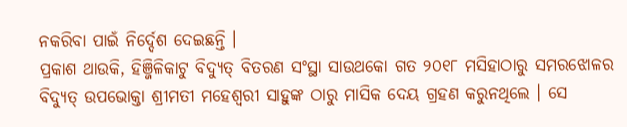ନକରିବା ପାଇଁ ନିର୍ଦ୍ଦେଶ ଦେଇଛନ୍ତି ।
ପ୍ରକାଶ ଥାଉକି, ହିଞ୍ଜିଳିକାଟୁ ବିଦ୍ୟୁତ୍ ବିତରଣ ସଂସ୍ଥା ସାଉଥକୋ ଗତ ୨୦୧୮ ମସିହାଠାରୁ ସମରଝୋଳର ବିଦ୍ୟୁତ୍ ଉପଭୋକ୍ତା ଶ୍ରୀମତୀ ମହେଶ୍ବରୀ ସାହୁଙ୍କ ଠାରୁ ମାସିକ ଦେୟ ଗ୍ରହଣ କରୁନଥିଲେ । ସେ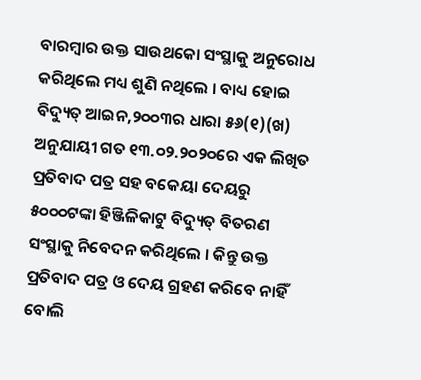ବାରମ୍ବାର ଉକ୍ତ ସାଉଥକୋ ସଂସ୍ଥାକୁ ଅନୁରୋଧ କରିଥିଲେ ମଧ୍ୟ ଶୁଣି ନଥିଲେ । ବାଧ୍ୟ ହୋଇ ବିଦ୍ୟୁତ୍ ଆଇନ,୨୦୦୩ର ଧାରା ୫୬(୧)(ଖ) ଅନୁଯାୟୀ ଗତ ୧୩.୦୨.୨୦୨୦ରେ ଏକ ଲିଖିତ ପ୍ରତିବାଦ ପତ୍ର ସହ ବକେୟା ଦେୟରୁ ୫୦୦୦ଟଙ୍କା ହିଞ୍ଜିଳିକାଟୁ ବିଦ୍ୟୁତ୍ ବିତରଣ ସଂସ୍ଥାକୁ ନିବେଦନ କରିଥିଲେ । କିନ୍ତୁ ଉକ୍ତ ପ୍ରତିବାଦ ପତ୍ର ଓ ଦେୟ ଗ୍ରହଣ କରିବେ ନାହିଁ ବୋଲି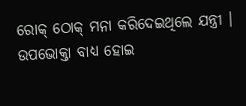ରୋକ୍ ଠୋକ୍ ମନା କରିଦେଇଥିଲେ ଯନ୍ତ୍ରୀ । ଉପଭୋକ୍ତା ବାଧ୍ୟ ହୋଇ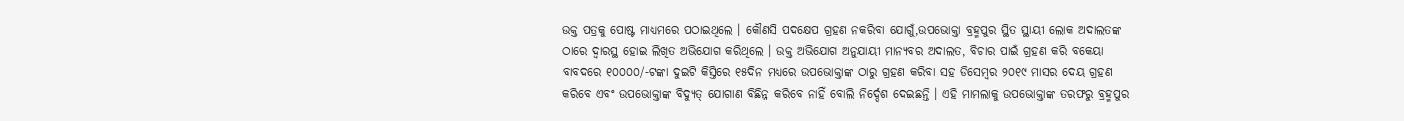ଉକ୍ତ ପତ୍ରକୁ ପୋଷ୍ଟ ମାଧ୍ୟମରେ ପଠାଇଥିଲେ । କୌଣସି ପଦକ୍ଷେପ ଗ୍ରହଣ ନକରିବା ଯୋଗୁଁ,ଉପଭୋକ୍ତା ବ୍ରହ୍ମପୁର ସ୍ଥିତ ସ୍ଥାୟୀ ଲୋକ ଅଦାଲତଙ୍କ ଠାରେ ଦ୍ବାରସ୍ଥ ହୋଇ ଲିଖିତ ଅଭିଯୋଗ କରିଥିଲେ । ଉକ୍ତ ଅଭିଯୋଗ ଅନୁଯାୟୀ ମାନ୍ୟବର ଅଦାଲତ, ବିଚାର ପାଇଁ ଗ୍ରହଣ କରି ବକେୟା ବାବଦରେ ୧୦୦୦୦/-ଟଙ୍କା ଦୁଇଟି କିସ୍ତିରେ ୧୫ଦିନ ମଧ୍ୟରେ ଉପଭୋକ୍ତାଙ୍କ ଠାରୁ ଗ୍ରହଣ କରିବା ସହ ଡିସେମ୍ବର ୨୦୧୯ ମାସର ଦେୟ ଗ୍ରହଣ କରିବେ ଏବଂ ଉପଭୋକ୍ତାଙ୍କ ବିଦ୍ୟୁତ୍ ଯୋଗାଣ ବିଛିନ୍ନ କରିବେ ନାହିଁ ବୋଲି ନିର୍ଦ୍ଦେଶ ଦେଇଛନ୍ତି । ଏହି ମାମଲାକୁ ଉପଭୋକ୍ତାଙ୍କ ତରଫରୁ ବ୍ରହ୍ମପୁର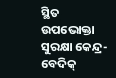ସ୍ଥିତ ଉପଭୋକ୍ତା ସୁରକ୍ଷା କେନ୍ଦ୍ର-ବେଦିକ୍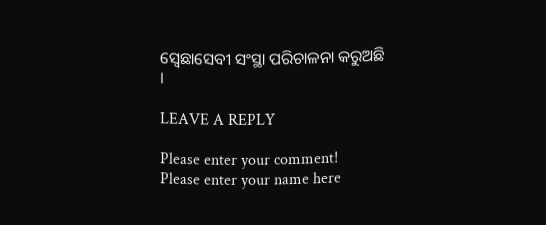ସ୍ୱେଛାସେବୀ ସଂସ୍ଥା ପରିଚାଳନା କରୁଅଛି ।

LEAVE A REPLY

Please enter your comment!
Please enter your name here